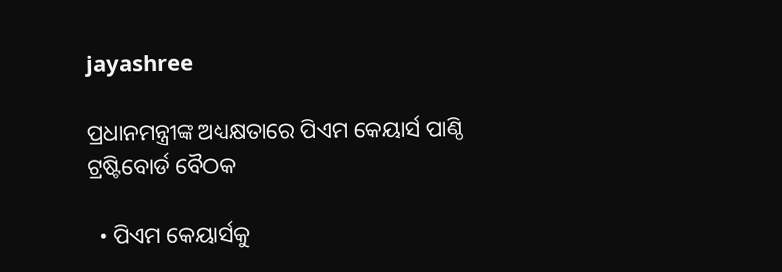jayashree

ପ୍ରଧାନମନ୍ତ୍ରୀଙ୍କ ଅଧ୍ୟକ୍ଷତାରେ ପିଏମ କେୟାର୍ସ ପାଣ୍ଠି ଟ୍ରଷ୍ଟିବୋର୍ଡ ବୈଠକ

  • ପିଏମ କେୟାର୍ସକୁ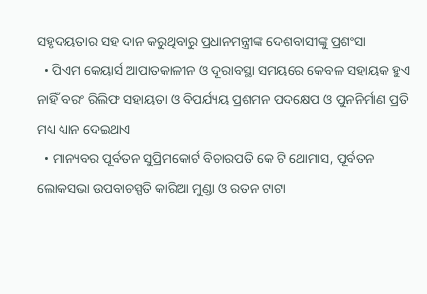ସହୃଦୟତାର ସହ ଦାନ କରୁଥିବାରୁ ପ୍ରଧାନମନ୍ତ୍ରୀଙ୍କ ଦେଶବାସୀଙ୍କୁ ପ୍ରଶଂସା
  • ପିଏମ କେୟାର୍ସ ଆପାତକାଳୀନ ଓ ଦୂରାବସ୍ଥା ସମୟରେ କେବଳ ସହାୟକ ହୁଏ ନାହିଁ ବରଂ ରିଲିଫ ସହାୟତା ଓ ବିପର୍ଯ୍ୟୟ ପ୍ରଶମନ ପଦକ୍ଷେପ ଓ ପୁନନିର୍ମାଣ ପ୍ରତି ମଧ୍ୟ ଧ୍ୟାନ ଦେଇଥାଏ
  • ମାନ୍ୟବର ପୂର୍ବତନ ସୁପ୍ରିମକୋର୍ଟ ବିଚାରପତି କେ ଟି ଥୋମାସ, ପୂର୍ବତନ ଲୋକସଭା ଉପବାଚସ୍ପତି କାରିଆ ମୁଣ୍ଡା ଓ ରତନ ଟାଟା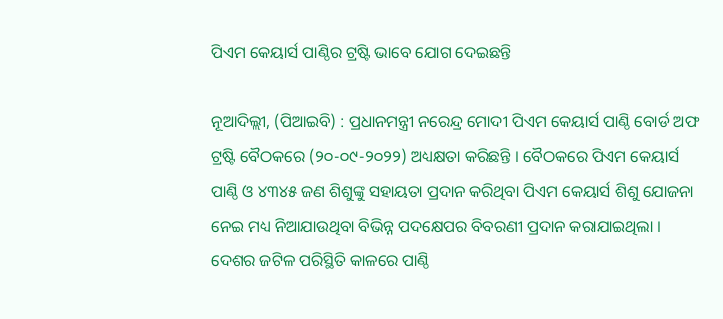ପିଏମ କେୟାର୍ସ ପାଣ୍ଠିର ଟ୍ରଷ୍ଟି ଭାବେ ଯୋଗ ଦେଇଛନ୍ତି

ନୂଆଦିଲ୍ଲୀ, (ପିଆଇବି) : ପ୍ରଧାନମନ୍ତ୍ରୀ ନରେନ୍ଦ୍ର ମୋଦୀ ପିଏମ କେୟାର୍ସ ପାଣ୍ଠି ବୋର୍ଡ ଅଫ ଟ୍ରଷ୍ଟି ବୈଠକରେ (୨୦-୦୯-୨୦୨୨) ଅଧ୍ୟକ୍ଷତା କରିଛନ୍ତି । ବୈଠକରେ ପିଏମ କେୟାର୍ସ ପାଣ୍ଠି ଓ ୪୩୪୫ ଜଣ ଶିଶୁଙ୍କୁ ସହାୟତା ପ୍ରଦାନ କରିଥିବା ପିଏମ କେୟାର୍ସ ଶିଶୁ ଯୋଜନା ନେଇ ମଧ୍ୟ ନିଆଯାଉଥିବା ବିଭିନ୍ନ ପଦକ୍ଷେପର ବିବରଣୀ ପ୍ରଦାନ କରାଯାଇଥିଲା । ଦେଶର ଜଟିଳ ପରିସ୍ଥିତି କାଳରେ ପାଣ୍ଠି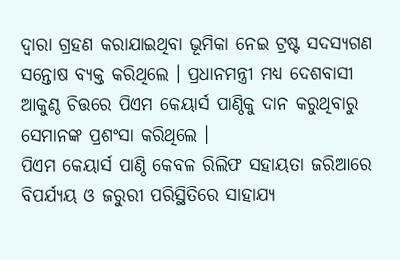ଦ୍ୱାରା ଗ୍ରହଣ କରାଯାଇଥିବା ଭୂମିକା ନେଇ ଟ୍ରଷ୍ଟ ସଦସ୍ୟଗଣ ସନ୍ତୋଷ ବ୍ୟକ୍ତ କରିଥିଲେ । ପ୍ରଧାନମନ୍ତ୍ରୀ ମଧ୍ୟ ଦେଶବାସୀ ଆକୁଣ୍ଠ ଚିତ୍ତରେ ପିଏମ କେୟାର୍ସ ପାଣ୍ଠିକୁ ଦାନ କରୁଥିବାରୁ ସେମାନଙ୍କ ପ୍ରଶଂସା କରିଥିଲେ ।
ପିଏମ କେୟାର୍ସ ପାଣ୍ଠି କେବଳ ରିଲିଫ ସହାୟତା ଜରିଆରେ ବିପର୍ଯ୍ୟୟ ଓ ଜରୁରୀ ପରିସ୍ଥିତିରେ ସାହାଯ୍ୟ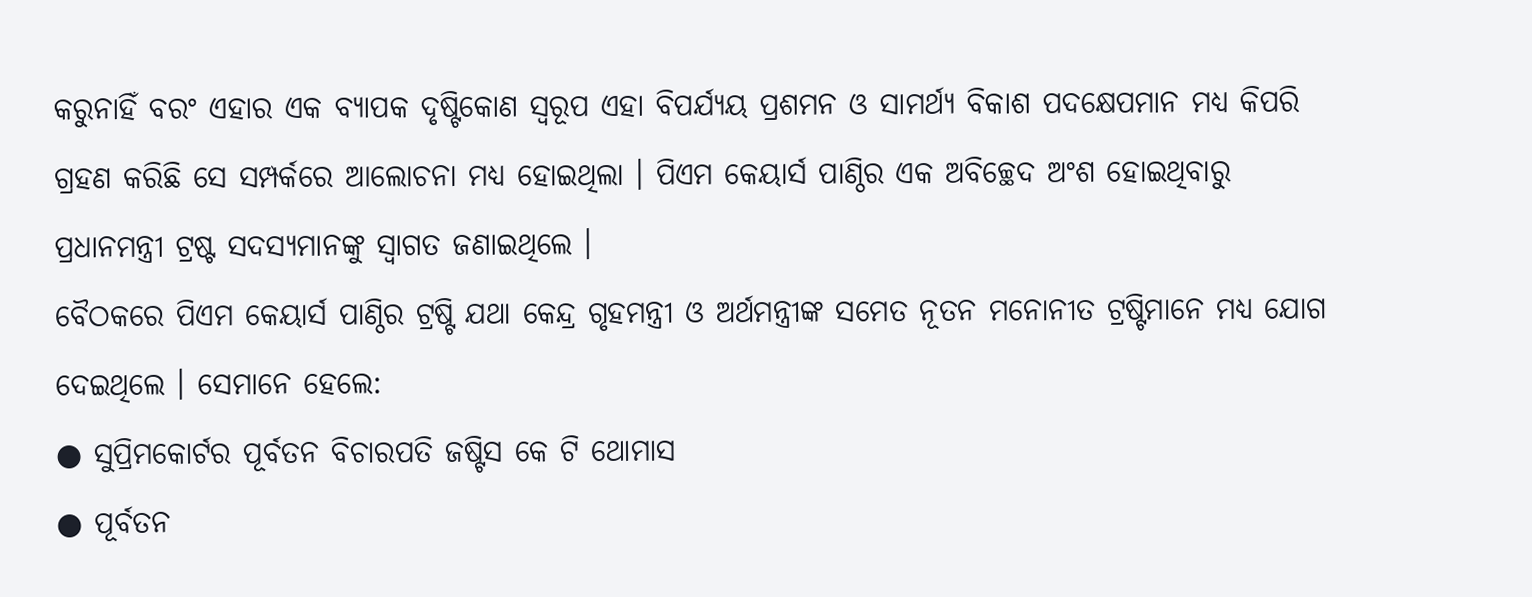କରୁନାହିଁ ବରଂ ଏହାର ଏକ ବ୍ୟାପକ ଦୃଷ୍ଟିକୋଣ ସ୍ୱରୂପ ଏହା ବିପର୍ଯ୍ୟୟ ପ୍ରଶମନ ଓ ସାମର୍ଥ୍ୟ ବିକାଶ ପଦକ୍ଷେପମାନ ମଧ୍ୟ କିପରି ଗ୍ରହଣ କରିଛି ସେ ସମ୍ପର୍କରେ ଆଲୋଚନା ମଧ୍ୟ ହୋଇଥିଲା । ପିଏମ କେୟାର୍ସ ପାଣ୍ଠିର ଏକ ଅବିଚ୍ଛେଦ ଅଂଶ ହୋଇଥିବାରୁ ପ୍ରଧାନମନ୍ତ୍ରୀ ଟ୍ରଷ୍ଟ ସଦସ୍ୟମାନଙ୍କୁ ସ୍ୱାଗତ ଜଣାଇଥିଲେ ।
ବୈଠକରେ ପିଏମ କେୟାର୍ସ ପାଣ୍ଠିର ଟ୍ରଷ୍ଟି ଯଥା କେନ୍ଦ୍ର ଗୃହମନ୍ତ୍ରୀ ଓ ଅର୍ଥମନ୍ତ୍ରୀଙ୍କ ସମେତ ନୂତନ ମନୋନୀତ ଟ୍ରଷ୍ଟିମାନେ ମଧ୍ୟ ଯୋଗ ଦେଇଥିଲେ । ସେମାନେ ହେଲେ:
● ସୁପ୍ରିମକୋର୍ଟର ପୂର୍ବତନ ବିଚାରପତି ଜଷ୍ଟିସ କେ ଟି ଥୋମାସ
● ପୂର୍ବତନ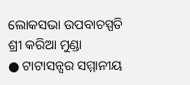ଲୋକସଭା ଉପବାଚସ୍ପତି ଶ୍ରୀ କରିଆ ମୁଣ୍ଡା
● ଟାଟାସନ୍ସର ସମ୍ମାନୀୟ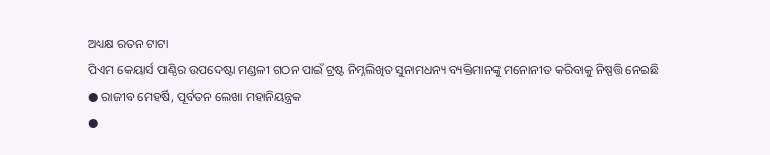ଅଧ୍ୟକ୍ଷ ରତନ ଟାଟା
ପିଏମ କେୟାର୍ସ ପାଣ୍ଠିର ଉପଦେଷ୍ଟା ମଣ୍ଡଳୀ ଗଠନ ପାଇଁ ଟ୍ରଷ୍ଟ ନିମ୍ନଲିଖିତ ସୁନାମଧନ୍ୟ ବ୍ୟକ୍ତିମାନଙ୍କୁ ମନୋନୀତ କରିବାକୁ ନିଷ୍ପତ୍ତି ନେଇଛି
● ରାଜୀବ ମେହର୍ଷି, ପୂର୍ବତନ ଲେଖା ମହାନିୟନ୍ତ୍ରକ
●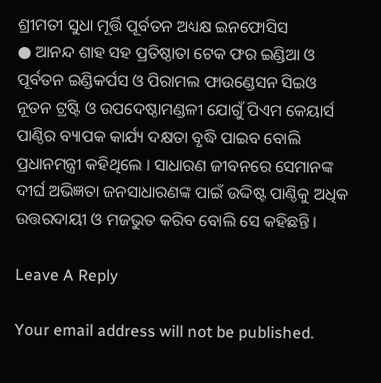ଶ୍ରୀମତୀ ସୁଧା ମୂର୍ତ୍ତି ପୂର୍ବତନ ଅଧ୍ୟକ୍ଷ ଇନଫୋସିସ
● ଆନନ୍ଦ ଶାହ ସହ ପ୍ରତିଷ୍ଠାତା ଟେକ ଫର ଇଣ୍ଡିଆ ଓ ପୂର୍ବତନ ଇଣ୍ଡିକର୍ପସ ଓ ପିରାମଲ ଫାଉଣ୍ଡେସନ ସିଇଓ
ନୂତନ ଟ୍ରଷ୍ଟି ଓ ଉପଦେଷ୍ଠାମଣ୍ଡଳୀ ଯୋଗୁଁ ପିଏମ କେୟାର୍ସ ପାଣ୍ଠିର ବ୍ୟାପକ କାର୍ଯ୍ୟ ଦକ୍ଷତା ବୃଦ୍ଧି ପାଇବ ବୋଲି ପ୍ରଧାନମନ୍ତ୍ରୀ କହିଥିଲେ । ସାଧାରଣ ଜୀବନରେ ସେମାନଙ୍କ ଦୀର୍ଘ ଅଭିଜ୍ଞତା ଜନସାଧାରଣଙ୍କ ପାଇଁ ଉଦ୍ଦିଷ୍ଟ ପାଣ୍ଠିକୁ ଅଧିକ ଉତ୍ତରଦାୟୀ ଓ ମଜଭୁତ କରିବ ବୋଲି ସେ କହିଛନ୍ତି ।

Leave A Reply

Your email address will not be published.